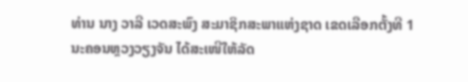ທ່ານ ນາງ ວາລີ ເວດສະພົງ ສະມາຊິກສະພາແຫ່ງຊາດ ເຂດເລືອກຕັ້ງທີ 1 ນະຄອນຫຼວງວຽງຈັນ ໄດ້ສະເໜີໃຫ້ລັດ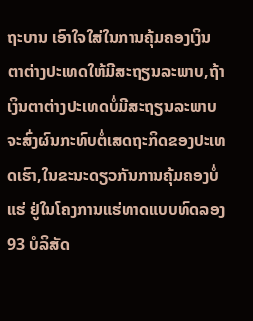ຖະບານ ເອົາໃຈໃສ່ໃນການຄຸ້ມຄອງເງິນຕາຕ່າງປະເທດໃຫ້ມີສະຖຽນລະພາບ,ຖ້າເງິນຕາຕ່າງປະເທດບໍ່ມີສະຖຽນລະພາບ ຈະສົ່ງຜົນກະທົບຕໍ່ເສດຖະກິດຂອງປະເທດເຮົາ,ໃນຂະນະດຽວກັນການຄຸ້ມຄອງບໍ່ແຮ່ ຢູ່ໃນໂຄງການແຮ່ທາດແບບທົດລອງ 93 ບໍລິສັດ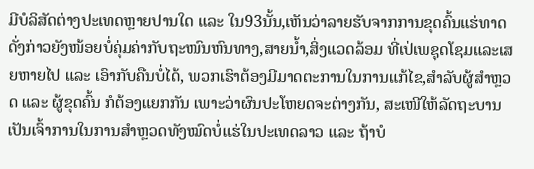ມີບໍລິສັດຕ່າງປະເທດຫຼາຍປານໃດ ແລະ ໃນ93ນັ້ນ,ເຫັນວ່າລາຍຮັບຈາກການຂຸດຄົ້ນແຮ່ທາດດັ່ງກ່າວຍັງໜ້ອຍບໍ່ຄຸ່ມຄ່າກັບຖະໜົນຫົນທາງ,ສາຍນໍ້າ,ສິ່ງແວດລ້ອມ ທີ່ເປ່ເພຊຸດໂຊມແລະເສຍຫາຍໄປ ແລະ ເອົາກັບຄືນບໍ່ໄດ້, ພວກເຮົາຕ້ອງມີມາດຕະການໃນການແກ້ໄຂ,ສຳລັບຜູ້ສຳຫຼວດ ແລະ ຜູ້ຂຸດຄົ້ນ ກໍຕ້ອງແຍກກັນ ເພາະວ່າຜົນປະໂຫຍດຈະຕ່າງກັນ, ສະເໜີໃຫ້ລັດຖະບານເປັນເຈົ້າການໃນການສຳຫຼວດທັງໝົດບໍ່ແຮ່ໃນປະເທດລາວ ແລະ ຖ້າບໍ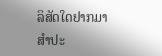ລິສັດໃດຢາກມາສຳປະ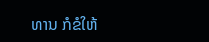ທານ ກໍຂໍໃຫ້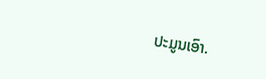ປະມູນເອົາ.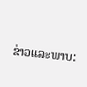ຂ່າວແລະພາບ: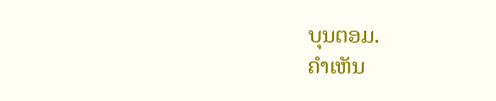ບຸນຕອມ.
ຄໍາເຫັນ